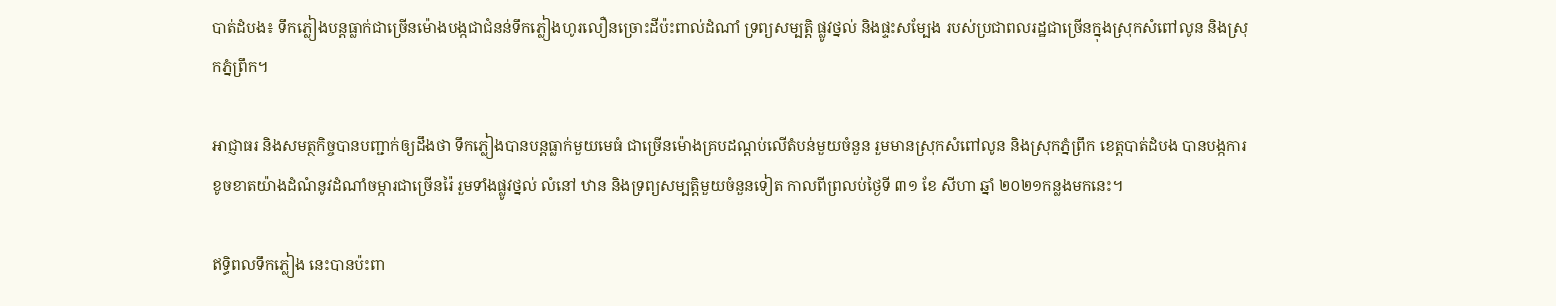បាត់ដំបង៖ ទឹកភ្លៀងបន្តធ្លាក់ជាច្រើនម៉ោងបង្កជាជំនន់ទឹកភ្លៀងហូរលឿនច្រោះដីប៉ះពាល់ដំណាំ ទ្រព្យសម្បត្តិ ផ្លូវថ្នល់ និងផ្ទះសម្បែង របស់ប្រជាពលរដ្ឋជាច្រើនក្នុងស្រុកសំពៅលូន និងស្រុកភ្នំព្រឹក។

អាជ្ញាធរ និងសមត្ថកិច្ចបានបញ្ជាក់ឲ្យដឹងថា ទឹកភ្លៀងបានបន្តធ្លាក់មួយមេធំ ជាច្រើនម៉ោងគ្របដណ្តប់លើតំបន់មួយចំនួន រួមមានស្រុកសំពៅលូន និងស្រុកភ្នំព្រឹក ខេត្តបាត់ដំបង បានបង្កការខូចខាតយ៉ាងដំណំនូវដំណាំចម្ការជាច្រើនរ៉ៃ រួមទាំងផ្លូវថ្នល់ លំនៅ ឋាន និងទ្រព្យសម្បត្តិមួយចំនួនទៀត កាលពីព្រលប់ថ្ងៃទី ៣១ ខែ សីហា ឆ្នាំ ២០២១កន្លងមកនេះ។

ឥទ្ធិពលទឹកភ្លៀង នេះបានប៉ះពា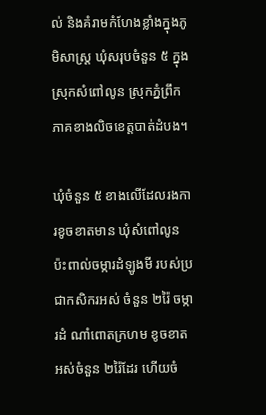ល់ និងគំរាមកំហែងខ្លាំងក្នុងភូមិសាស្ត្រ ឃុំសរុបចំនួន ៥ ក្នុងស្រុកសំពៅលូន ស្រុកភ្នំព្រឹក ភាគខាងលិចខេត្តបាត់ដំបង។

ឃុំចំនួន ៥ ខាងលើដែលរងការខូចខាតមាន ឃុំសំពៅលូន ប៉ះពាល់ចម្ការដំឡូងមី របស់ប្រជាកសិករអស់ ចំនួន ២រ៉ៃ ចម្ការដំ ណាំពោតក្រហម ខូចខាតអស់ចំនួន ២រ៉ៃដែរ ហើយចំ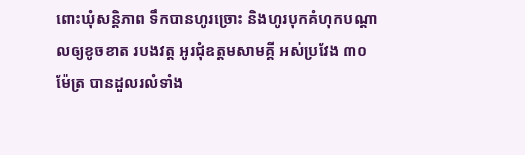ពោះឃុំសន្តិភាព ទឹកបានហូរច្រោះ និងហូរបុកគំហុកបណ្តាលឲ្យខូចខាត របងវត្ត អូរជុំឧត្តមសាមគ្គី អស់ប្រវែង ៣០ ម៉ែត្រ បានដួលរលំទាំង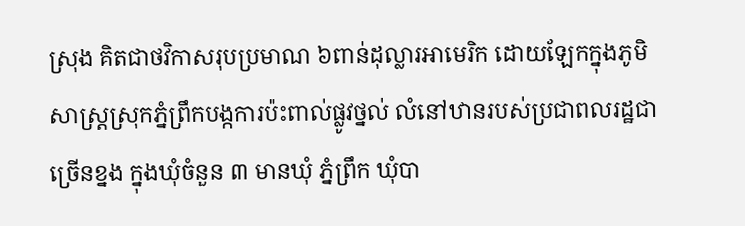ស្រុង គិតជាថវិកាសរុបប្រមាណ ៦ពាន់ដុល្លារអាមេរិក ដោយឡែកក្នុងភូមិសាស្ត្រស្រុកភ្នំព្រឹកបង្កការប៉ះពាល់ផ្លូវថ្នល់ លំនៅឋានរបស់ប្រជាពលរដ្ឋជាច្រើនខ្នង ក្នុងឃុំចំនួន ៣ មានឃុំ ភ្នំព្រឹក ឃុំបា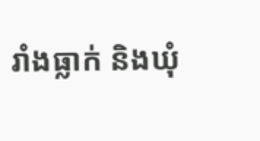រាំងធ្លាក់ និងឃុំ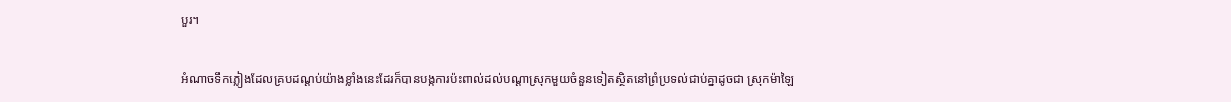បួរ។

អំណាចទឹកភ្លៀងដែលគ្របដណ្តប់យ៉ាងខ្លាំងនេះដែរក៏បានបង្កការប៉ះពាល់ដល់បណ្តាស្រុកមួយចំនួនទៀតស្ថិតនៅព្រំប្រទល់ជាប់គ្នាដូចជា ស្រុកម៉ាឡៃ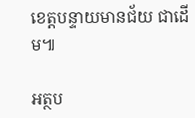ខេត្តបន្ទាយមានជ័យ ជាដើម៕

អត្ថប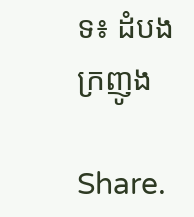ទ៖ ដំបងក្រញូង

Share.